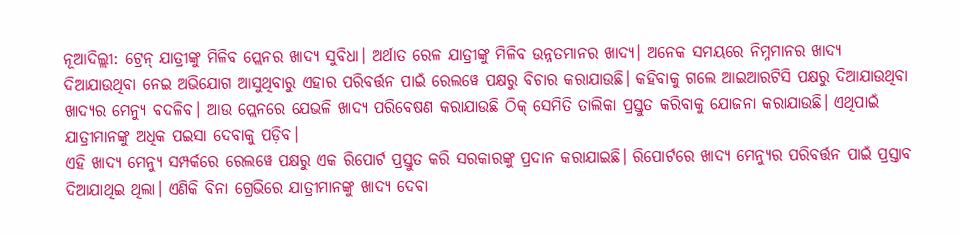ନୂଆଦିଲ୍ଲୀ: ଟ୍ରେନ୍ ଯାତ୍ରୀଙ୍କୁ ମିଳିବ ପ୍ଲେନର ଖାଦ୍ୟ ସୁବିଧା। ଅର୍ଥାତ ରେଳ ଯାତ୍ରୀଙ୍କୁ ମିଳିବ ଉନ୍ନତମାନର ଖାଦ୍ୟ। ଅନେକ ସମୟରେ ନିମ୍ନମାନର ଖାଦ୍ୟ ଦିଆଯାଉଥିବା ନେଇ ଅଭିଯୋଗ ଆସୁଥିବାରୁ ଏହାର ପରିବର୍ତ୍ତନ ପାଇଁ ରେଲୱେ ପକ୍ଷରୁ ବିଚାର କରାଯାଉଛି। କହିବାକୁ ଗଲେ ଆଇଆରଟିସି ପକ୍ଷରୁ ଦିଆଯାଉଥିବା ଖାଦ୍ୟର ମେନ୍ୟୁ ବଦଳିବ। ଆଉ ପ୍ଲେନରେ ଯେଭଳି ଖାଦ୍ୟ ପରିବେଷଣ କରାଯାଉଛି ଠିକ୍ ସେମିତି ତାଲିକା ପ୍ରସ୍ତୁତ କରିବାକୁ ଯୋଜନା କରାଯାଉଛି। ଏଥିପାଇଁ ଯାତ୍ରୀମାନଙ୍କୁ ଅଧିକ ପଇସା ଦେବାକୁ ପଡ଼ିବ।
ଏହି ଖାଦ୍ୟ ମେନ୍ୟୁ ସମ୍ପର୍କରେ ରେଲୱେ ପକ୍ଷରୁ ଏକ ରିପୋର୍ଟ ପ୍ରସ୍ତୁତ କରି ସରକାରଙ୍କୁ ପ୍ରଦାନ କରାଯାଇଛି। ରିପୋର୍ଟରେ ଖାଦ୍ୟ ମେନ୍ୟୁର ପରିବର୍ତ୍ତନ ପାଇଁ ପ୍ରସ୍ତାବ ଦିଆଯାଥିଇ ଥିଲା। ଏଣିକି ବିନା ଗ୍ରେଭିରେ ଯାତ୍ରୀମାନଙ୍କୁ ଖାଦ୍ୟ ଦେବା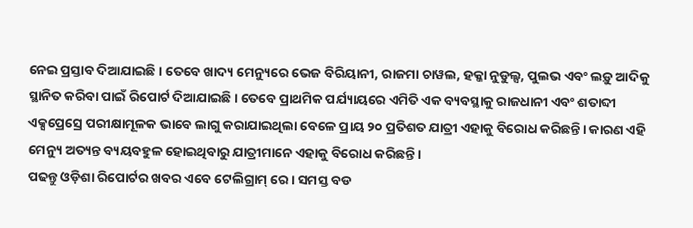ନେଇ ପ୍ରସ୍ତାବ ଦିଆଯାଇଛି। ତେବେ ଖାଦ୍ୟ ମେନ୍ୟୁରେ ଭେଜ ବିରିୟାନୀ, ରାଜମା ଚାୱଲ, ହକ୍କା ନୁଡୁଲ୍ସ, ପୁଲଭ ଏବଂ ଲଡ଼ୁ ଆଦିକୁ ସ୍ଥାନିତ କରିବା ପାଇଁ ରିପୋର୍ଟ ଦିଆଯାଇଛି। ତେବେ ପ୍ରାଥମିକ ପର୍ଯ୍ୟାୟରେ ଏମିତି ଏକ ବ୍ୟବସ୍ଥାକୁ ରାଜଧାନୀ ଏବଂ ଶତାବ୍ଦୀ ଏକ୍ସପ୍ରେସ୍ରେ ପରୀକ୍ଷାମୂଳକ ଭାବେ ଲାଗୁ କରାଯାଇଥିଲା ବେଳେ ପ୍ରାୟ ୨୦ ପ୍ରତିଶତ ଯାତ୍ରୀ ଏହାକୁ ବିରୋଧ କରିଛନ୍ତି। କାରଣ ଏହି ମେନ୍ୟୁ ଅତ୍ୟନ୍ତ ବ୍ୟୟବହୁଳ ହୋଇଥିବାରୁ ଯାତ୍ରୀମାନେ ଏହାକୁ ବିରୋଧ କରିଛନ୍ତି।
ପଢନ୍ତୁ ଓଡ଼ିଶା ରିପୋର୍ଟର ଖବର ଏବେ ଟେଲିଗ୍ରାମ୍ ରେ। ସମସ୍ତ ବଡ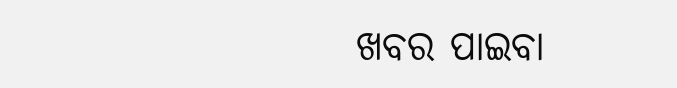ଖବର ପାଇବା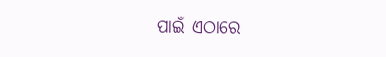ପାଇଁ ଏଠାରେ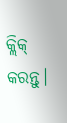କ୍ଲିକ୍ କରନ୍ତୁ।